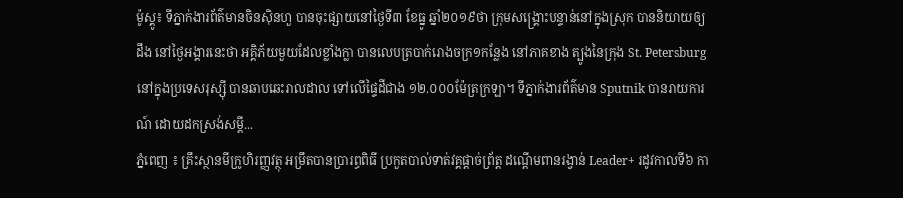ម៉ូស្គូ៖ ទីភ្នាក់ងារព័ត៌មានចិនស៊ិនហួ បានចុះផ្សាយនៅថ្ងៃទី៣ ខែធ្នូ ឆ្នាំ២០១៩ថា ក្រុមសង្គ្រោះបន្ទាន់នៅក្នុងស្រុក បាននិយាយឲ្យដឹង នៅថ្ងៃអង្គារនេះថា អគ្គិភ័យមួយដែលខ្លាំងក្លា បានលេបត្របាក់រោងចក្រ១កន្លែង នៅភាគខាង ត្បូងនៃក្រុង St. Petersburg នៅក្នុងប្រទេសរុស្ស៊ី បានឆាបឆេះរាលដាល ទៅលើផ្ទៃដីជាង ១២.០០០ម៉ែត្រក្រឡា។ ទីភ្នាក់ងារព័ត៌មាន Sputnik បានរាយការណ៍ ដោយដកស្រង់សម្តី...
ភ្នំពេញ ៖ គ្រឹះស្ថានមីក្រូហិរញ្ញវត្ថុ អម្រឹតបានប្រារព្ធពិធី ប្រកួតបាល់ទាត់វគ្គផ្ដាច់ព្រ័ត្ត ដណ្ដើមពានរង្វាន់ Leader+ រដូវកាលទី៦ កា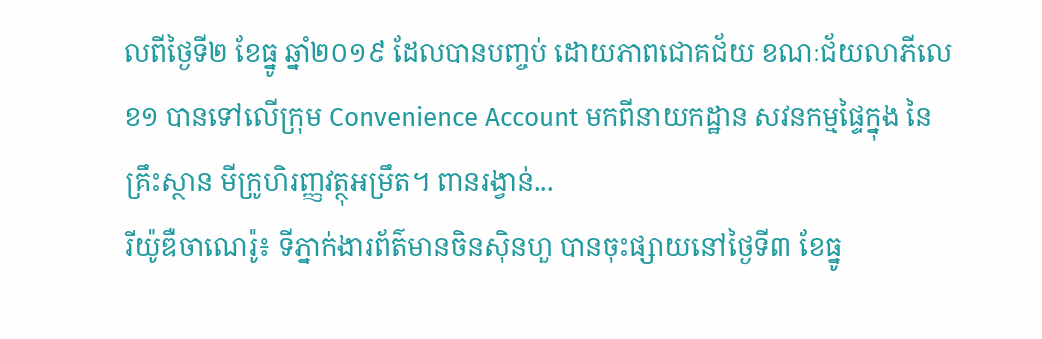លពីថ្ងៃទី២ ខែធ្នូ ឆ្នាំ២០១៩ ដែលបានបញ្ចប់ ដោយភាពជោគជ័យ ខណៈជ័យលាភីលេខ១ បានទៅលើក្រុម Convenience Account មកពីនាយកដ្ឋាន សវនកម្មផ្ទៃក្នុង នៃគ្រឹះស្ថាន មីក្រូហិរញ្ញវត្ថុអម្រឹត។ ពានរង្វាន់...
រីយ៉ូឌឺចាណេរ៉ូ៖ ទីភ្នាក់ងារព័ត៌មានចិនស៊ិនហួ បានចុះផ្សាយនៅថ្ងៃទី៣ ខែធ្នូ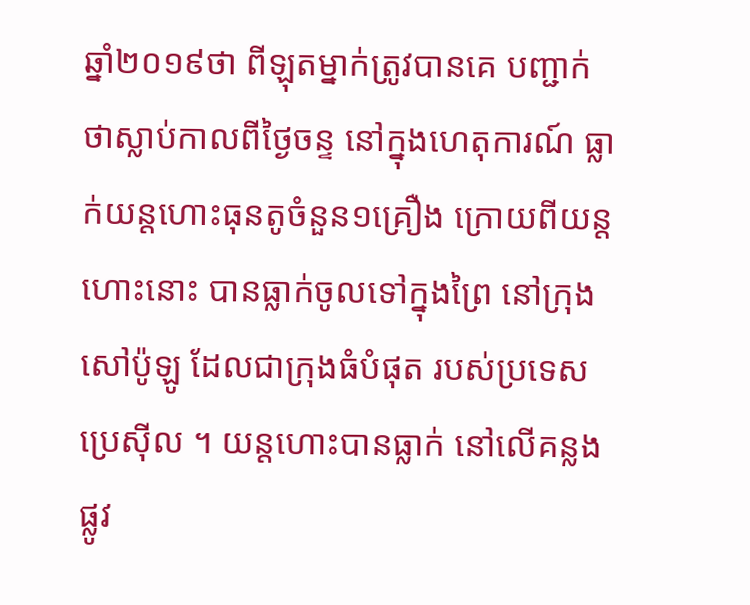ឆ្នាំ២០១៩ថា ពីឡុតម្នាក់ត្រូវបានគេ បញ្ជាក់ថាស្លាប់កាលពីថ្ងៃចន្ទ នៅក្នុងហេតុការណ៍ ធ្លាក់យន្តហោះធុនតូចំនួន១គ្រឿង ក្រោយពីយន្តហោះនោះ បានធ្លាក់ចូលទៅក្នុងព្រៃ នៅក្រុង សៅប៉ូឡូ ដែលជាក្រុងធំបំផុត របស់ប្រទេសប្រេស៊ីល ។ យន្តហោះបានធ្លាក់ នៅលើគន្លងផ្លូវ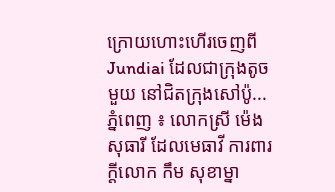ក្រោយហោះហើរចេញពី Jundiai ដែលជាក្រុងតូចមួយ នៅជិតក្រុងសៅប៉ូ...
ភ្នំពេញ ៖ លោកស្រី ម៉េង សុធារី ដែលមេធាវី ការពារក្ដីលោក កឹម សុខាម្នា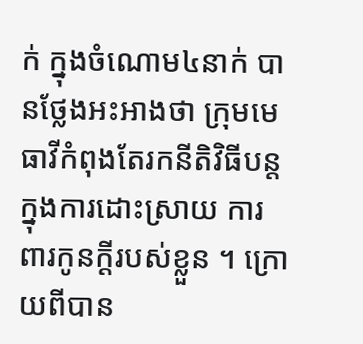ក់ ក្នុងចំណោម៤នាក់ បានថ្លែងអះអាងថា ក្រុមមេធាវីកំពុងតែរកនីតិវិធីបន្ត ក្នុងការដោះស្រាយ ការពារកូនក្ដីរបស់ខ្លួន ។ ក្រោយពីបាន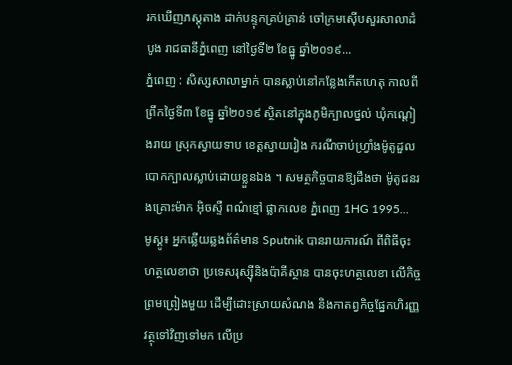រកឃើញភស្តុតាង ដាក់បន្ទុកគ្រប់គ្រាន់ ចៅក្រមស៊ើបសួរសាលាដំបូង រាជធានីភ្នំពេញ នៅថ្ងៃទី២ ខែធ្នូ ឆ្នាំ២០១៩...
ភ្នំពេញ : សិស្សសាលាម្នាក់ បានស្លាប់នៅកន្លែងកើតហេតុ កាលពីព្រឹកថ្ងៃទី៣ ខែធ្នូ ឆ្នាំ២០១៩ ស្ថិតនៅក្នុងភូមិក្បាលថ្នល់ ឃុំកណ្តៀងរាយ ស្រុកស្វាយទាប ខេត្តស្វាយរៀង ករណីចាប់ហ្វ្រាំងម៉ូតូដួល បោកក្បាលស្លាប់ដោយខ្លួនឯង ។ សមត្ថកិច្ចបានឱ្យដឹងថា ម៉ូតូជនរងគ្រោះម៉ាក អ៊ិចស្ទឺ ពណ៌ខ្មៅ ផ្លាកលេខ ភ្នំពេញ 1HG 1995...
មូស្គូ៖ អ្នកឆ្លើយឆ្លងព័ត៌មាន Sputnik បានរាយការណ៍ ពីពិធីចុះហត្ថលេខាថា ប្រទេសរុស្ស៊ីនិងប៉ាគីស្ថាន បានចុះហត្ថលេខា លើកិច្ចព្រមព្រៀងមួយ ដើម្បីដោះស្រាយសំណង និងកាតព្វកិច្ចផ្នែកហិរញ្ញវត្ថុទៅវិញទៅមក លើប្រ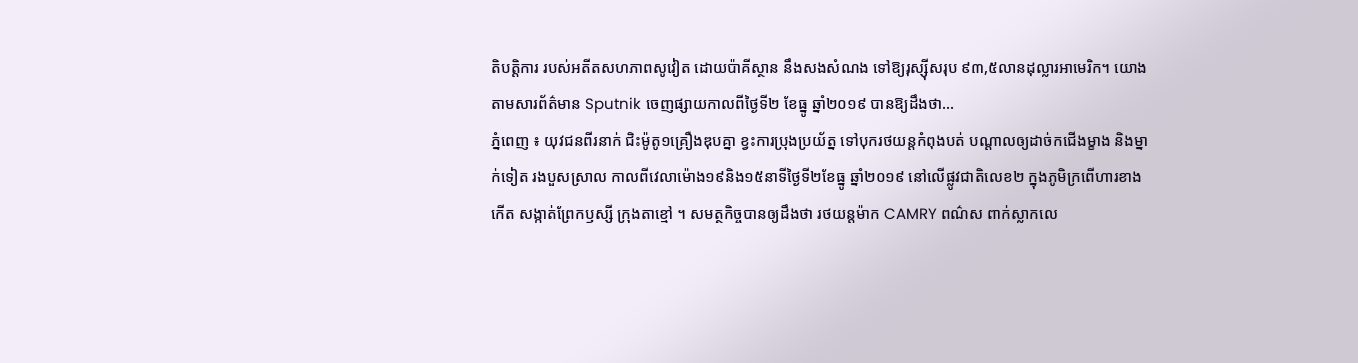តិបត្តិការ របស់អតីតសហភាពសូវៀត ដោយប៉ាគីស្ថាន នឹងសងសំណង ទៅឱ្យរុស្ស៊ីសរុប ៩៣,៥លានដុល្លារអាមេរិក។ យោងតាមសារព័ត៌មាន Sputnik ចេញផ្សាយកាលពីថ្ងៃទី២ ខែធ្នូ ឆ្នាំ២០១៩ បានឱ្យដឹងថា...
ភ្នំពេញ ៖ យុវជនពីរនាក់ ជិះម៉ូតូ១គ្រឿងឌុបគ្នា ខ្វះការប្រុងប្រយ័ត្ន ទៅបុករថយន្តកំពុងបត់ បណ្តាលឲ្យដាច់កជើងម្ខាង និងម្នាក់ទៀត រងបួសស្រាល កាលពីវេលាម៉ោង១៩និង១៥នាទីថ្ងៃទី២ខែធ្នូ ឆ្នាំ២០១៩ នៅលើផ្លូវជាតិលេខ២ ក្នុងភូមិក្រពើហារខាងកើត សង្កាត់ព្រែកឫស្សី ក្រុងតាខ្មៅ ។ សមត្ថកិច្ចបានឲ្យដឹងថា រថយន្តម៉ាក CAMRY ពណ៌ស ពាក់ស្លាកលេ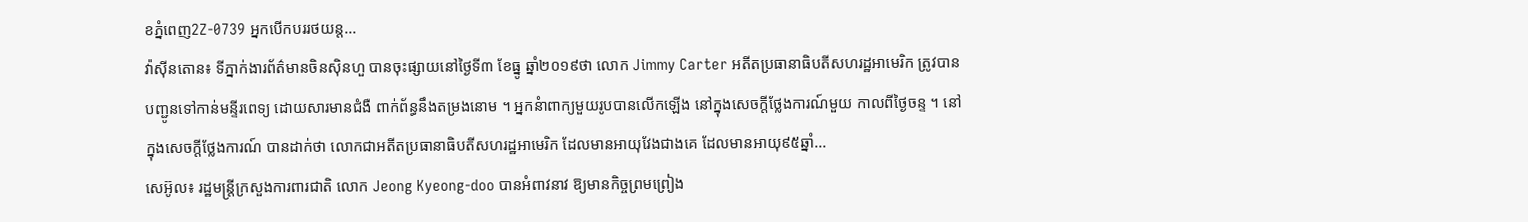ខភ្នំពេញ2Z-0739 អ្នកបើកបររថយន្ត...
វ៉ាស៊ីនតោន៖ ទីភ្នាក់ងារព័ត៌មានចិនស៊ិនហួ បានចុះផ្សាយនៅថ្ងៃទី៣ ខែធ្នូ ឆ្នាំ២០១៩ថា លោក Jimmy Carter អតីតប្រធានាធិបតីសហរដ្ឋអាមេរិក ត្រូវបានបញ្ជូនទៅកាន់មន្ទីរពេទ្យ ដោយសារមានជំងឺ ពាក់ព័ន្ធនឹងតម្រងនោម ។ អ្នកនំាពាក្យមួយរូបបានលើកឡើង នៅក្នុងសេចក្តីថ្លែងការណ៍មួយ កាលពីថ្ងៃចន្ទ ។ នៅក្នុងសេចក្តីថ្លែងការណ៍ បានដាក់ថា លោកជាអតីតប្រធានាធិបតីសហរដ្ឋអាមេរិក ដែលមានអាយុវែងជាងគេ ដែលមានអាយុ៩៥ឆ្នាំ...
សេអ៊ូល៖ រដ្ឋមន្រ្តីក្រសួងការពារជាតិ លោក Jeong Kyeong-doo បានអំពាវនាវ ឱ្យមានកិច្ចព្រមព្រៀង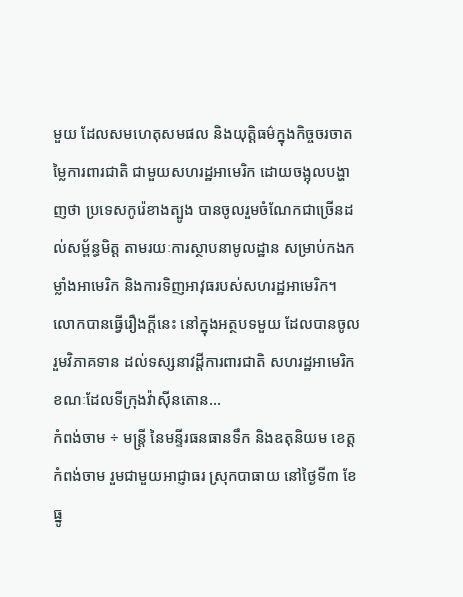មួយ ដែលសមហេតុសមផល និងយុត្តិធម៌ក្នុងកិច្ចចរចាតម្លៃការពារជាតិ ជាមួយសហរដ្ឋអាមេរិក ដោយចង្អុលបង្ហាញថា ប្រទេសកូរ៉េខាងត្បូង បានចូលរួមចំណែកជាច្រើនដល់សម្ព័ន្ធមិត្ត តាមរយៈការស្ថាបនាមូលដ្ឋាន សម្រាប់កងកម្លាំងអាមេរិក និងការទិញអាវុធរបស់សហរដ្ឋអាមេរិក។ លោកបានធ្វើរឿងក្ដីនេះ នៅក្នុងអត្ថបទមួយ ដែលបានចូលរួមវិភាគទាន ដល់ទស្សនាវដ្តីការពារជាតិ សហរដ្ឋអាមេរិក ខណៈដែលទីក្រុងវ៉ាស៊ីនតោន...
កំពង់ចាម ÷ មន្ត្រី នៃមន្ទីរធនធានទឹក និងឧតុនិយម ខេត្តកំពង់ចាម រួមជាមួយអាជ្ញាធរ ស្រុកបាធាយ នៅថ្ងៃទី៣ ខែធ្នូ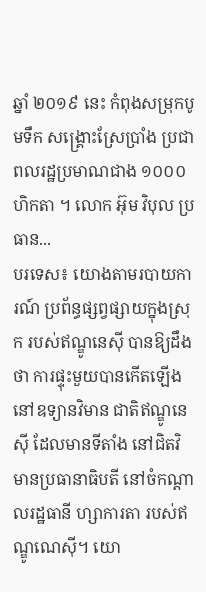ឆ្នាំ ២០១៩ នេះ កំពុងសម្រុកបូមទឹក សង្គ្រោះស្រែប្រាំង ប្រជាពលរដ្ឋប្រមាណជាង ១០០០ហិកតា ។ លោក អ៊ុម វិបុល ប្រធាន...
បរទេស៖ យោងតាមរបាយការណ៍ ប្រព័ន្ធផ្សព្វផ្សាយក្នុងស្រុក របស់ឥណ្ឌូនេស៊ី បានឱ្យដឹងថា ការផ្ទុះមួយបានកើតឡើង នៅឧទ្យានវិមាន ជាតិឥណ្ឌូនេស៊ី ដែលមានទីតាំង នៅជិតវិមានប្រធានាធិបតី នៅចំកណ្តាលរដ្ឋធានី ហ្សាការតា របស់ឥណ្ឌូណេស៊ី។ យោ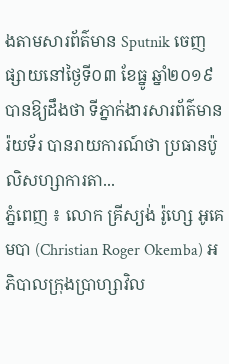ងតាមសារព័ត៌មាន Sputnik ចេញផ្សាយនៅថ្ងៃទី០៣ ខែធ្នូ ឆ្នាំ២០១៩ បានឱ្យដឹងថា ទីភ្នាក់ងារសារព័ត៌មានរ៉យទ័រ បានរាយការណ៍ថា ប្រធានប៉ូលិសហ្សាការតា...
ភ្នំពេញ ៖ លោក គ្រីស្យង់ រ៉ូហ្សេ អូគេមបា (Christian Roger Okemba) អភិបាលក្រុងប្រាហ្សាវិល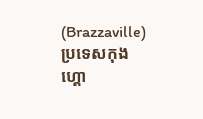(Brazzaville) ប្រទេសកុងហ្គោ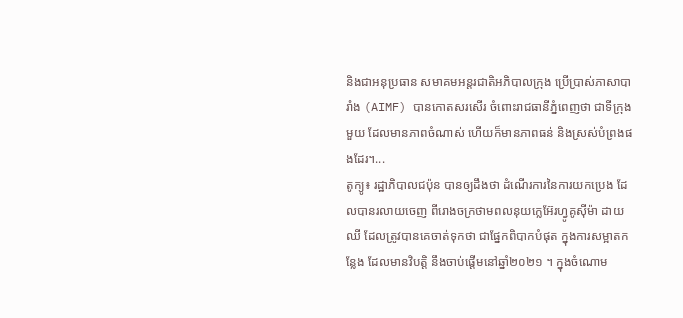និងជាអនុប្រធាន សមាគមអន្តរជាតិអភិបាលក្រុង ប្រើប្រាស់ភាសាបារាំង (AIMF) បានកោតសរសើរ ចំពោះរាជធានីភ្នំពេញថា ជាទីក្រុងមួយ ដែលមានភាពចំណាស់ ហើយក៏មានភាពធន់ និងស្រស់បំព្រងផងដែរ។...
តូក្យូ៖ រដ្ឋាភិបាលជប៉ុន បានឲ្យដឹងថា ដំណើរការនៃការយកប្រេង ដែលបានរលាយចេញ ពីរោងចក្រថាមពលនុយក្លេអ៊ែរហ្វូគូស៊ីម៉ា ដាយឈី ដែលត្រូវបានគេចាត់ទុកថា ជាផ្នែកពិបាកបំផុត ក្នុងការសម្អាតកន្លែង ដែលមានវិបត្តិ នឹងចាប់ផ្តើមនៅឆ្នាំ២០២១ ។ ក្នុងចំណោម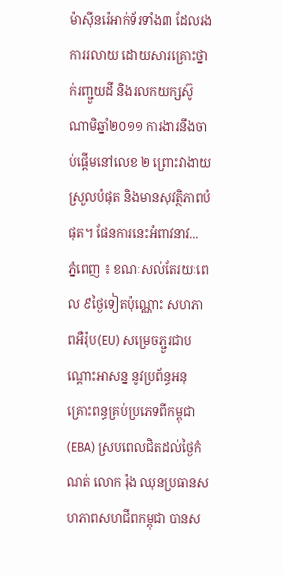ម៉ាស៊ីនរ៉េអាក់ទ័រទាំង៣ ដែលរងការរលាយ ដោយសារគ្រោះថ្នាក់រញ្ជួយដី និងរលកយក្សស៊ូណាមិឆ្នាំ២០១១ ការងារនឹងចាប់ផ្តើមនៅលេខ ២ ព្រោះវាងាយស្រួលបំផុត និងមានសុវត្ថិភាពបំផុត។ ផែនការនេះអំពាវនាវ...
ភ្នំពេញ ៖ ខណៈសល់តែរយៈពេល ៩ថ្ងៃទៀតប៉ុណ្ណោះ សហភាពអឺរ៉ុប(EU) សម្រេចភ្ជួរជាបណ្តោះអាសន្ន នូវប្រព័ន្ធអនុគ្រោះពន្ធគ្រប់ប្រភេទពីកម្ពុជា (EBA) ស្របពេលជិតដល់ថ្ងៃកំណត់ លោក រ៉ុង ឈុនប្រធានសហភាពសហជីពកម្ពុជា បានស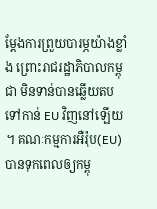ម្ដែងការព្រួយបារម្ភយ៉ាងខ្លាំង ព្រោះរាជរដ្ឋាភិបាលកម្ពុជា មិនទាន់បានឆ្លើយតប ទៅកាន់ EU វិញនៅឡើយ ។ គណៈកម្មការអឺរ៉ុប(EU) បានទុកពេលឲ្យកម្ពុ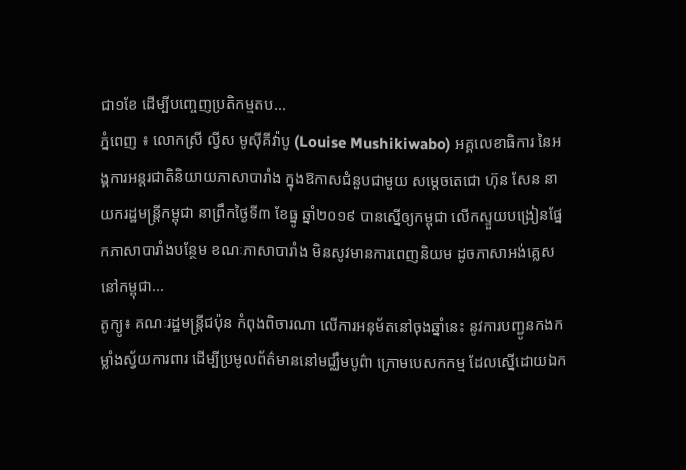ជា១ខែ ដើម្បីបញ្ចេញប្រតិកម្មតប...
ភ្នំពេញ ៖ លោកស្រី ល្វីស មូស៊ីគីវ៉ាបូ (Louise Mushikiwabo) អគ្គលេខាធិការ នៃអង្គការអន្តរជាតិនិយាយភាសាបារាំង ក្នុងឱកាសជំនួបជាមួយ សម្តេចតេជោ ហ៊ុន សែន នាយករដ្ឋមន្រ្តីកម្ពុជា នាព្រឹកថ្ងៃទី៣ ខែធ្នូ ឆ្នាំ២០១៩ បានស្នើឲ្យកម្ពុជា លើកស្ទួយបង្រៀនផ្នែកភាសាបារាំងបន្ថែម ខណៈភាសាបារាំង មិនសូវមានការពេញនិយម ដូចភាសាអង់គ្លេសនៅកម្ពុជា...
តូក្យូ៖ គណៈរដ្ឋមន្រ្តីជប៉ុន កំពុងពិចារណា លើការអនុម័តនៅចុងឆ្នាំនេះ នូវការបញ្ជូនកងកម្លាំងស្វ័យការពារ ដើម្បីប្រមូលព័ត៌មាននៅមជ្ឈឹមបូព៌ា ក្រោមបេសកកម្ម ដែលស្នើដោយឯក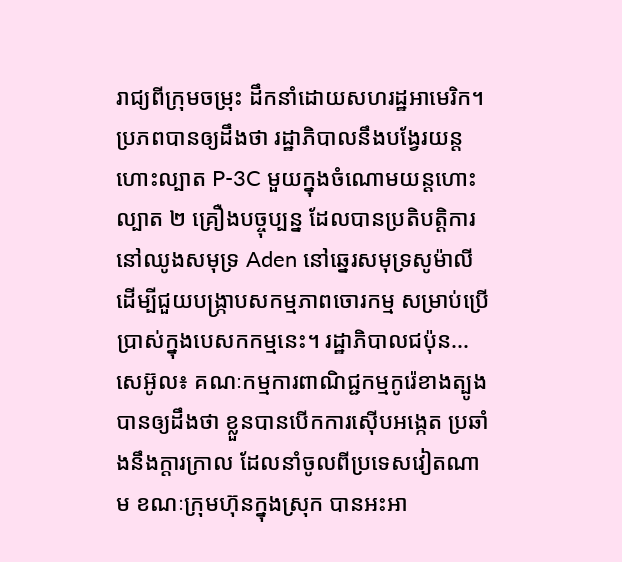រាជ្យពីក្រុមចម្រុះ ដឹកនាំដោយសហរដ្ឋអាមេរិក។ ប្រភពបានឲ្យដឹងថា រដ្ឋាភិបាលនឹងបង្វែរយន្តហោះល្បាត P-3C មួយក្នុងចំណោមយន្តហោះល្បាត ២ គ្រឿងបច្ចុប្បន្ន ដែលបានប្រតិបត្ដិការ នៅឈូងសមុទ្រ Aden នៅឆ្នេរសមុទ្រសូម៉ាលី ដើម្បីជួយបង្ក្រាបសកម្មភាពចោរកម្ម សម្រាប់ប្រើប្រាស់ក្នុងបេសកកម្មនេះ។ រដ្ឋាភិបាលជប៉ុន...
សេអ៊ូល៖ គណៈកម្មការពាណិជ្ជកម្មកូរ៉េខាងត្បូង បានឲ្យដឹងថា ខ្លួនបានបើកការស៊ើបអង្កេត ប្រឆាំងនឹងក្តារក្រាល ដែលនាំចូលពីប្រទេសវៀតណាម ខណៈក្រុមហ៊ុនក្នុងស្រុក បានអះអា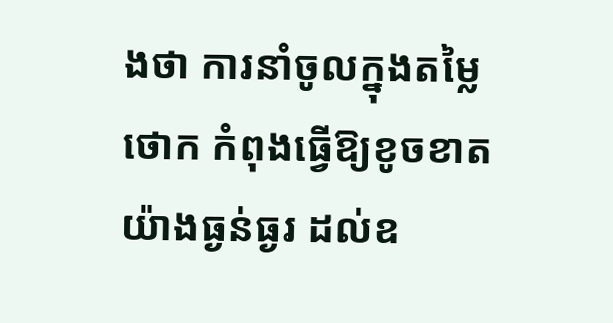ងថា ការនាំចូលក្នុងតម្លៃថោក កំពុងធ្វើឱ្យខូចខាតយ៉ាងធ្ងន់ធ្ងរ ដល់ឧ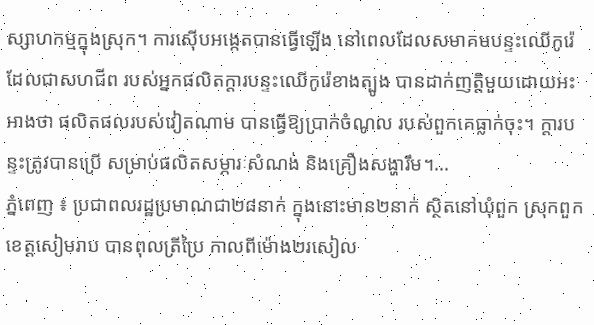ស្សាហកម្មក្នុងស្រុក។ ការស៊ើបអង្កេតបានធ្វើឡើង នៅពេលដែលសមាគមបន្ទះឈើកូរ៉េ ដែលជាសហជីព របស់អ្នកផលិតក្តារបន្ទះឈើកូរ៉េខាងត្បូង បានដាក់ញត្តិមួយដោយអះអាងថា ផលិតផលរបស់វៀតណាម បានធ្វើឱ្យប្រាក់ចំណូល របស់ពួកគេធ្លាក់ចុះ។ ក្តារបន្ទះត្រូវបានប្រើ សម្រាប់ផលិតសម្ភារៈសំណង់ និងគ្រឿងសង្ហារឹម។...
ភ្នំពេញ ៖ ប្រជាពលរដ្ឋប្រមាណជា២៨នាក់ ក្នុងនោះមាន២នាក់ ស្ថិតនៅឃុំពួក ស្រុកពួក ខេត្តសៀមរាប បានពុលត្រីប្រៃ កាលពីម៉ោង២រសៀល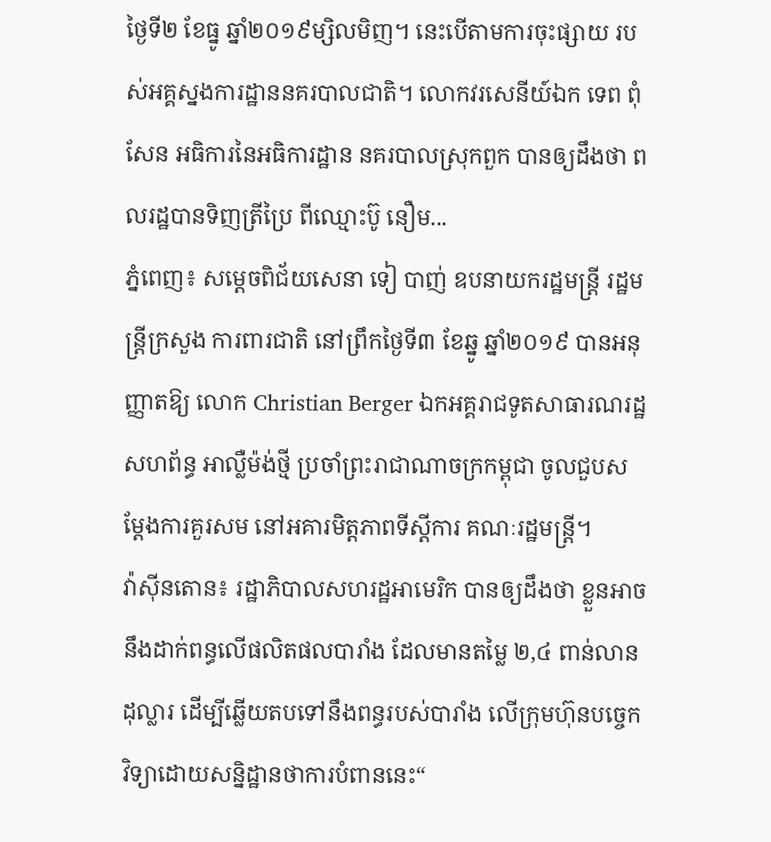ថ្ងៃទី២ ខែធ្នូ ឆ្នាំ២០១៩ម្សិលមិញ។ នេះបើតាមការចុះផ្សាយ របស់អគ្គស្នងការដ្ឋាននគរបាលជាតិ។ លោកវរសេនីយ៍ឯក ទេព ពុំសែន អធិការនៃអធិការដ្ឋាន នគរបាលស្រុកពួក បានឲ្យដឹងថា ពលរដ្ឋបានទិញត្រីប្រៃ ពីឈ្មោះប៊ូ នឿម...
ភ្នំពេញ៖ សម្តេចពិជ័យសេនា ទៀ បាញ់ ឧបនាយករដ្ឋមន្ត្រី រដ្ឋមន្ត្រីក្រសួង ការពារជាតិ នៅព្រឹកថ្ងៃទី៣ ខែឆ្នូ ឆ្នាំ២០១៩ បានអនុញ្ញាតឱ្យ លោក Christian Berger ឯកអគ្គរាជទូតសាធារណរដ្ឋសហព័ន្ធ អាល្លឺម៉ង់ថ្មី ប្រចាំព្រះរាជាណាចក្រកម្ពុជា ចូលជួបសម្តែងការគួរសម នៅអគារមិត្តភាពទីស្តីការ គណៈរដ្ឋមន្ត្រី។
វ៉ាស៊ីនតោន៖ រដ្ឋាភិបាលសហរដ្ឋអាមេរិក បានឲ្យដឹងថា ខ្លួនអាចនឹងដាក់ពន្ធលើផលិតផលបារាំង ដែលមានតម្លៃ ២,៤ ពាន់លានដុល្លារ ដើម្បីឆ្លើយតបទៅនឹងពន្ធរបស់បារាំង លើក្រុមហ៊ុនបច្ចេកវិទ្យាដោយសន្និដ្ឋានថាការបំពាននេះ“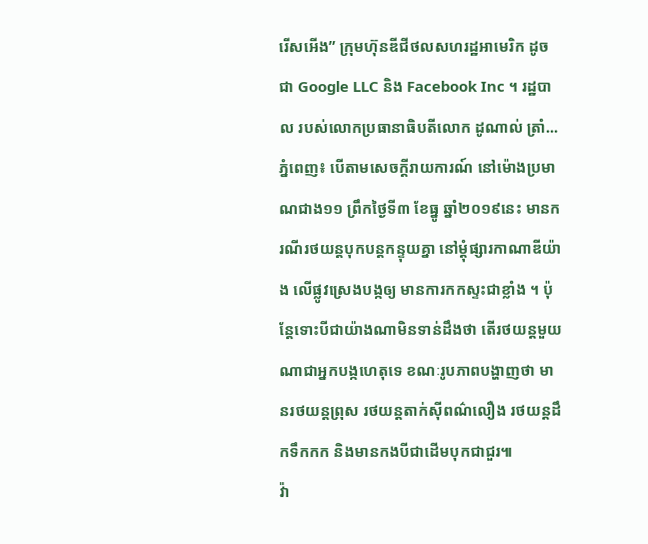រើសអើង” ក្រុមហ៊ុនឌីជីថលសហរដ្ឋអាមេរិក ដូចជា Google LLC និង Facebook Inc ។ រដ្ឋបាល របស់លោកប្រធានាធិបតីលោក ដូណាល់ ត្រាំ...
ភ្នំពេញ៖ បើតាមសេចក្តីរាយការណ៍ នៅម៉ោងប្រមាណជាង១១ ព្រឹកថ្ងៃទី៣ ខែធ្នូ ឆ្នាំ២០១៩នេះ មានករណីរថយន្តបុកបន្តកន្ទុយគ្នា នៅម្តុំផ្សារកាណាឌីយ៉ាង លើផ្លូវស្រេងបង្កឲ្យ មានការកកស្ទះជាខ្លាំង ។ ប៉ុន្តែទោះបីជាយ៉ាងណាមិនទាន់ដឹងថា តើរថយន្តមួយណាជាអ្នកបង្កហេតុទេ ខណៈរូបភាពបង្ហាញថា មានរថយន្តព្រុស រថយន្តតាក់ស៊ីពណ៌លឿង រថយន្តដឹកទឹកកក និងមានកងបីជាដើមបុកជាជួរ៕
វ៉ា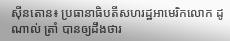ស៊ីនតោន៖ ប្រធានាធិបតីសហរដ្ឋអាមេរិកលោក ដូណាល់ ត្រាំ បានឲ្យដឹងថារ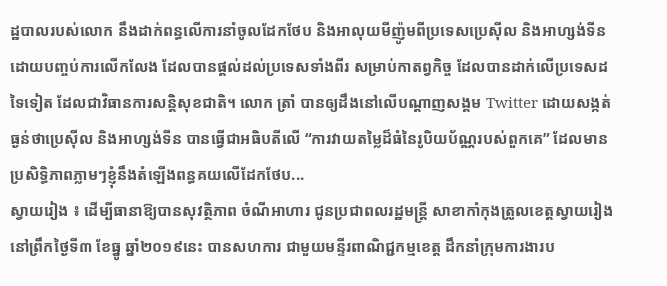ដ្ឋបាលរបស់លោក នឹងដាក់ពន្ធលើការនាំចូលដែកថែប និងអាលុយមីញ៉ូមពីប្រទេសប្រេស៊ីល និងអាហ្សង់ទីន ដោយបញ្ចប់ការលើកលែង ដែលបានផ្តល់ដល់ប្រទេសទាំងពីរ សម្រាប់កាតព្វកិច្ច ដែលបានដាក់លើប្រទេសដទៃទៀត ដែលជាវិធានការសន្តិសុខជាតិ។ លោក ត្រាំ បានឲ្យដឹងនៅលើបណ្តាញសង្គម Twitter ដោយសង្កត់ធ្ងន់ថាប្រេស៊ីល និងអាហ្សង់ទីន បានធ្វើជាអធិបតីលើ “ការវាយតម្លៃដ៏ធំនៃរូបិយប័ណ្ណរបស់ពួកគេ” ដែលមានប្រសិទ្ធិភាពភ្លាមៗខ្ញុំនឹងតំឡើងពន្ធគយលើដែកថែប...
ស្វាយរៀង ៖ ដើម្បីធានាឱ្យបានសុវត្ថិភាព ចំណីអាហារ ជូនប្រជាពលរដ្ឋមន្ត្រី សាខាកាំកុងត្រូលខេត្តស្វាយរៀង នៅព្រឹកថ្ងៃទី៣ ខែធ្នូ ឆ្នាំ២០១៩នេះ បានសហការ ជាមួយមន្ទីរពាណិជ្ជកម្មខេត្ត ដឹកនាំក្រុមការងារប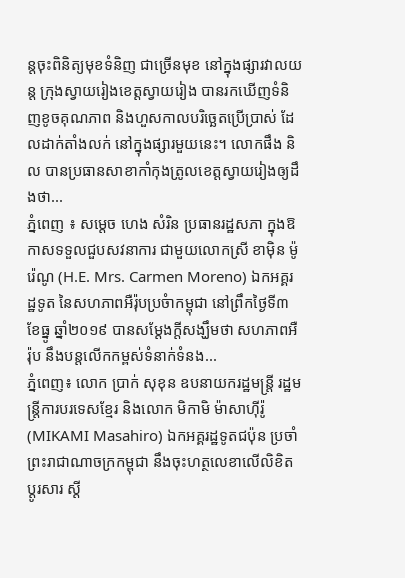ន្តចុះពិនិត្យមុខទំនិញ ជាច្រើនមុខ នៅក្នុងផ្សារវាលយន្ត ក្រុងស្វាយរៀងខេត្តស្វាយរៀង បានរកឃើញទំនិញខូចគុណភាព និងហួសកាលបរិច្ឆេតប្រើប្រាស់ ដែលដាក់តាំងលក់ នៅក្នុងផ្សារមួយនេះ។ លោកផឹង និល បានប្រធានសាខាកាំកុងត្រូលខេត្តស្វាយរៀងឲ្យដឹងថា...
ភ្នំពេញ ៖ សម្តេច ហេង សំរិន ប្រធានរដ្ឋសភា ក្នុងឱកាសទទួលជួបសវនាការ ជាមួយលោកស្រី ខាម៉ិន ម៉ូរ៉េណូ (H.E. Mrs. Carmen Moreno) ឯកអគ្គរដ្ឋទូត នៃសហភាពអឺរ៉ុបប្រចំាកម្ពុជា នៅព្រឹកថ្ងៃទី៣ ខែធ្នូ ឆ្នាំ២០១៩ បានសម្តែងក្តីសង្ឃឹមថា សហភាពអឺរ៉ុប នឹងបន្តលើកកម្ពស់ទំនាក់ទំនង...
ភ្នំពេញ៖ លោក ប្រាក់ សុខុន ឧបនាយករដ្ឋមន្ត្រី រដ្ឋមន្ត្រីការបរទេសខ្មែរ និងលោក មិកាមិ ម៉ាសាហ៊ីរ៉ូ (MIKAMI Masahiro) ឯកអគ្គរដ្ឋទូតជប៉ុន ប្រចាំព្រះរាជាណាចក្រកម្ពុជា នឹងចុះហត្ថលេខាលើលិខិតប្ដូរសារ ស្ដី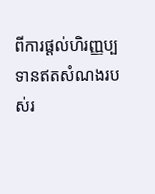ពីការផ្ដល់ហិរញ្ញប្បទានឥតសំណងរបស់រ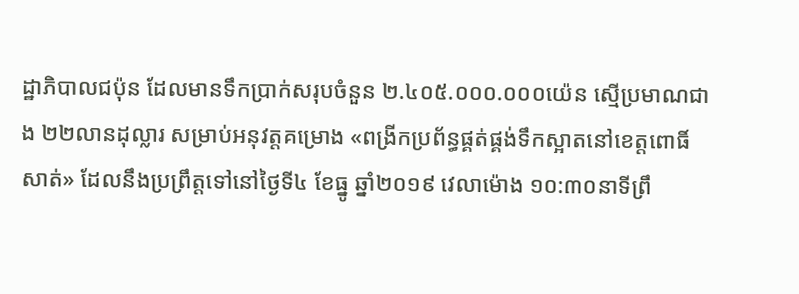ដ្ឋាភិបាលជប៉ុន ដែលមានទឹកប្រាក់សរុបចំនួន ២.៤០៥.០០០.០០០យ៉េន ស្មេីប្រមាណជាង ២២លានដុល្លារ សម្រាប់អនុវត្តគម្រោង «ពង្រីកប្រព័ន្ធផ្គត់ផ្គង់ទឹកស្អាតនៅខេត្តពោធិ៍សាត់» ដែលនឹងប្រព្រឹត្តទៅនៅថ្ងៃទី៤ ខែធ្នូ ឆ្នាំ២០១៩ វេលាម៉ោង ១០:៣០នាទីព្រឹ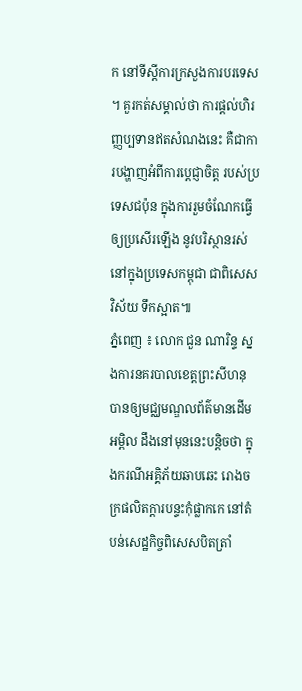ក នៅទីស្ដីការក្រសួងការបរទេស ។ គួរកត់សម្គាល់ថា ការផ្ដល់ហិរញ្ញប្បទានឥតសំណងនេះ គឺជាការបង្ហាញអំពីការបេ្តជ្ញាចិត្ត របស់ប្រទេសជប៉ុន ក្នុងការរួមចំណែកធ្វើឲ្យប្រសើរឡើង នូវបរិស្ថានរស់នៅក្នុងប្រទេសកម្ពុជា ជាពិសេសវិស័យ ទឹកស្អាត៕
ភ្នំពេញ ៖ លោក ជួន ណារិន្ទ ស្នងការនគរបាលខេត្តព្រះសីហនុ បានឲ្យមជ្ឈមណ្ឌលព័ត៌មានដើមអម្ពិល ដឹងនៅមុននេះបន្តិចថា ក្នុងករណីអគ្គិភ័យឆាបឆេះ រោងចក្រផលិតក្តារបន្ទះកុំផ្លាកកេ នៅតំបន់សេដ្ឋកិច្ចពិសេសបិតត្រាំ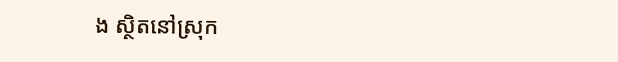ង ស្ថិតនៅស្រុក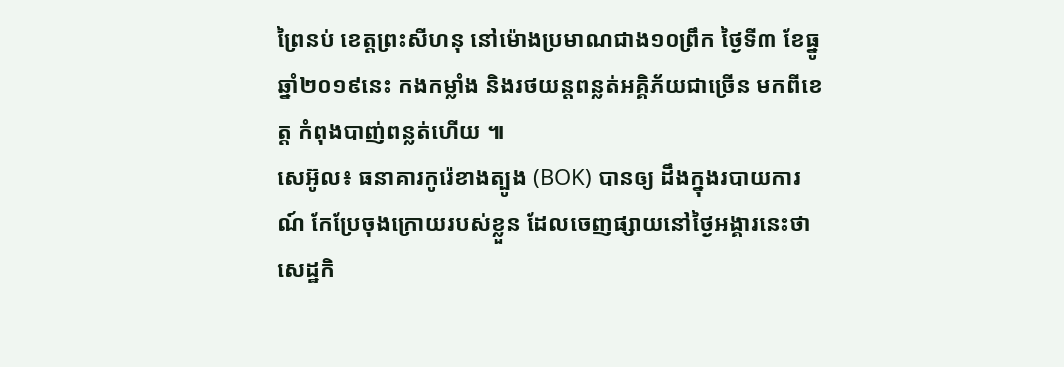ព្រៃនប់ ខេត្តព្រះសីហនុ នៅម៉ោងប្រមាណជាង១០ព្រឹក ថ្ងៃទី៣ ខែធ្នូ ឆ្នាំ២០១៩នេះ កងកម្លាំង និងរថយន្តពន្លត់អគ្គិភ័យជាច្រើន មកពីខេត្ត កំពុងបាញ់ពន្លត់ហើយ ៕
សេអ៊ូល៖ ធនាគារកូរ៉េខាងត្បូង (BOK) បានឲ្យ ដឹងក្នុងរបាយការណ៍ កែប្រែចុងក្រោយរបស់ខ្លួន ដែលចេញផ្សាយនៅថ្ងៃអង្គារនេះថា សេដ្ឋកិ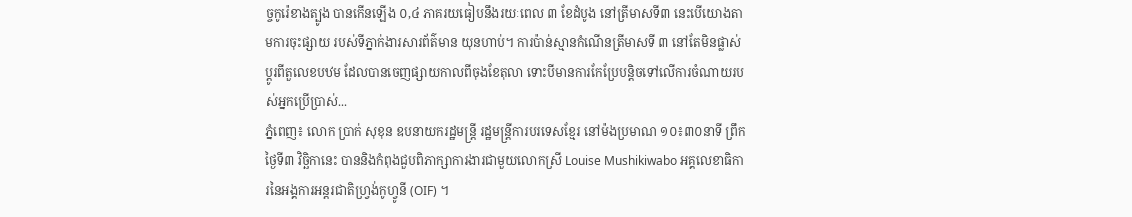ច្ចកូរ៉េខាងត្បូង បានកើនឡើង ០,៤ ភាគរយធៀបនឹងរយៈពេល ៣ ខែដំបូង នៅត្រីមាសទី៣ នេះបើយោងតាមការចុះផ្សាយ របស់ទីភ្នាក់ងារសារព័ត៌មាន យុនហាប់។ ការប៉ាន់ស្មានកំណើនត្រីមាសទី ៣ នៅតែមិនផ្លាស់ប្តូរពីតួលេខបឋម ដែលបានចេញផ្សាយកាលពីចុងខែតុលា ទោះបីមានការកែប្រែបន្តិចទៅលើការចំណាយរបស់អ្នកប្រើប្រាស់...
ភ្នំពេញ៖ លោក ប្រាក់ សុខុន ឧបនាយករដ្ឋមន្ត្រី រដ្ឋមន្ត្រីការបរទេសខ្មែរ នៅម៉ងប្រមាណ ១០៖៣០នាទី ព្រឹកថ្ងៃទី៣ វិច្ឆិកានេះ បាននិងកំពុងជួបពិភាក្សាការងារជាមួយលោកស្រី Louise Mushikiwabo អគ្គលេខាធិការនៃអង្គការអន្តរជាតិហ្វ្រង់កូហ្វូនី (OIF) ។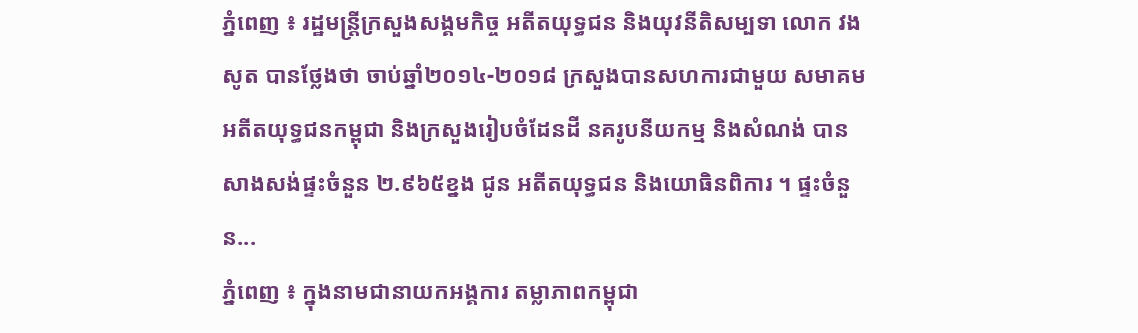ភ្នំពេញ ៖ រដ្ឋមន្ត្រីក្រសួងសង្គមកិច្ច អតីតយុទ្ធជន និងយុវនីតិសម្បទា លោក វង សូត បានថ្លែងថា ចាប់ឆ្នាំ២០១៤-២០១៨ ក្រសួងបានសហការជាមួយ សមាគមអតីតយុទ្ធជនកម្ពុជា និងក្រសួងរៀបចំដែនដី នគរូបនីយកម្ម និងសំណង់ បានសាងសង់ផ្ទះចំនួន ២.៩៦៥ខ្នង ជូន អតីតយុទ្ធជន និងយោធិនពិការ ។ ផ្ទះចំនួន...
ភ្នំពេញ ៖ ក្នុងនាមជានាយកអង្គការ តម្លាភាពកម្ពុជា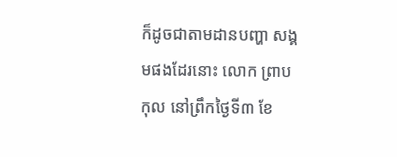ក៏ដូចជាតាមដានបញ្ហា សង្គមផងដែរនោះ លោក ព្រាប កុល នៅព្រឹកថ្ងៃទី៣ ខែ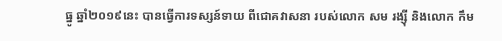ធ្នូ ឆ្នាំ២០១៩នេះ បានធ្វើការទស្សន៍ទាយ ពីជោគវាសនា របស់លោក សម រង្ស៊ី និងលោក កឹម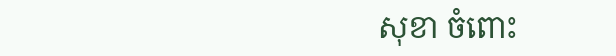សុខា ចំពោះ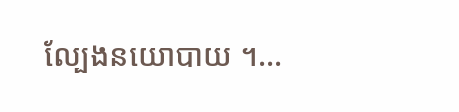ល្បែងនយោបាយ ។...